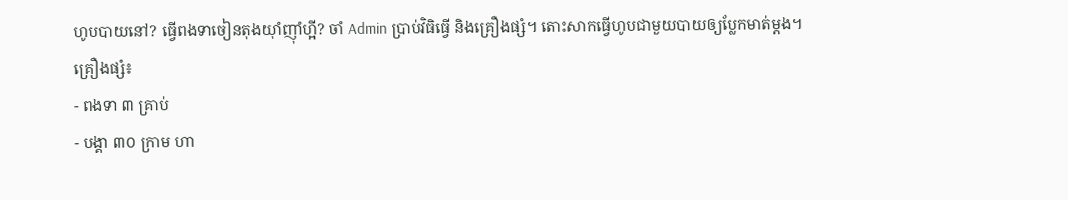ហូបបាយនៅ? ធ្វើពងទាចៀនតុងយ៉ាំញ៉ាំហ្អី? ចាំ Admin ប្រាប់វិធិធ្វើ និងគ្រឿងផ្សំ។ តោះសាកធ្វើហូបជាមួយបាយឲ្យប្លែកមាត់ម្តង។
គ្រឿងផ្សំ៖
- ពងទា ៣ គ្រាប់
- បង្គា ៣០ ក្រាម ហា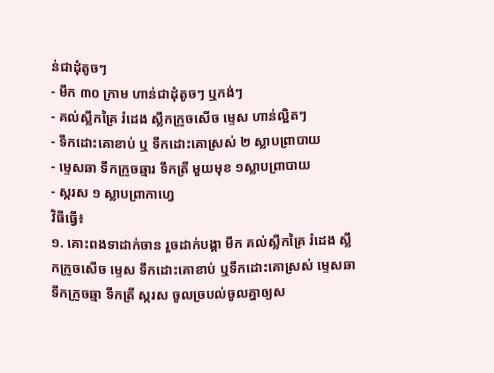ន់ជាដុំតូចៗ
- មឹក ៣០ ក្រាម ហាន់ជាដុំតូចៗ ឬកង់ៗ
- គល់ស្លឹកគ្រៃ រំដេង ស្លឹកក្រូចសើច ម្ទេស ហាន់ល្អិតៗ
- ទឹកដោះគោខាប់ ឬ ទឹកដោះគោស្រស់ ២ ស្លាបព្រាបាយ
- ម្ទេសឆា ទឹកក្រូចឆ្មារ ទឹកត្រី មួយមុខ ១ស្លាបព្រាបាយ
- ស្ករស ១ ស្លាបព្រាកាហ្វេ
វិធីធ្វើ៖
១. គោះពងទាដាក់ចាន រួចដាក់បង្គា មឹក គល់ស្លឹកគ្រៃ រំដេង ស្លឹកក្រូចសើច ម្ទេស ទឹកដោះគោខាប់ ឬទឹកដោះគោស្រស់ ម្ទេសឆា ទឹកក្រូចឆ្មា ទឹកត្រី ស្ករស ចូលច្របល់ចូលគ្នាឲ្យស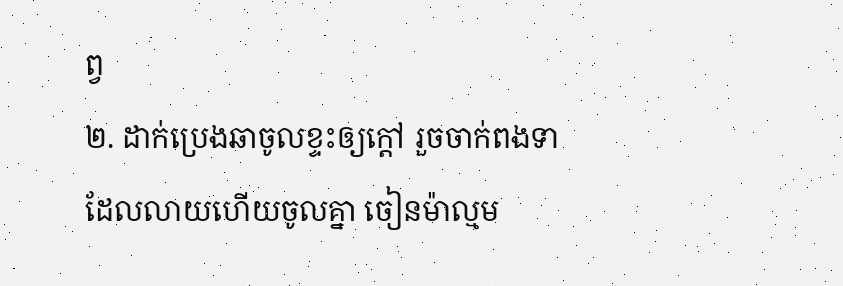ព្វ
២. ដាក់ប្រេងឆាចូលខ្ទះឲ្យក្តៅ រួចចាក់ពងទាដែលលាយហើយចូលគ្នា ចៀនម៉ាល្មម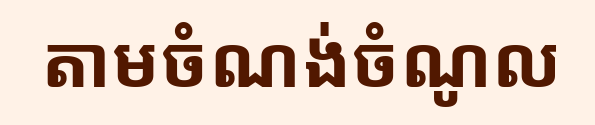តាមចំណង់ចំណូល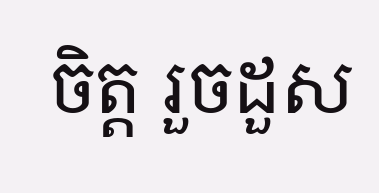ចិត្ត រួចដួស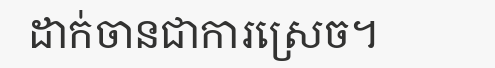ដាក់ចានជាការស្រេច។